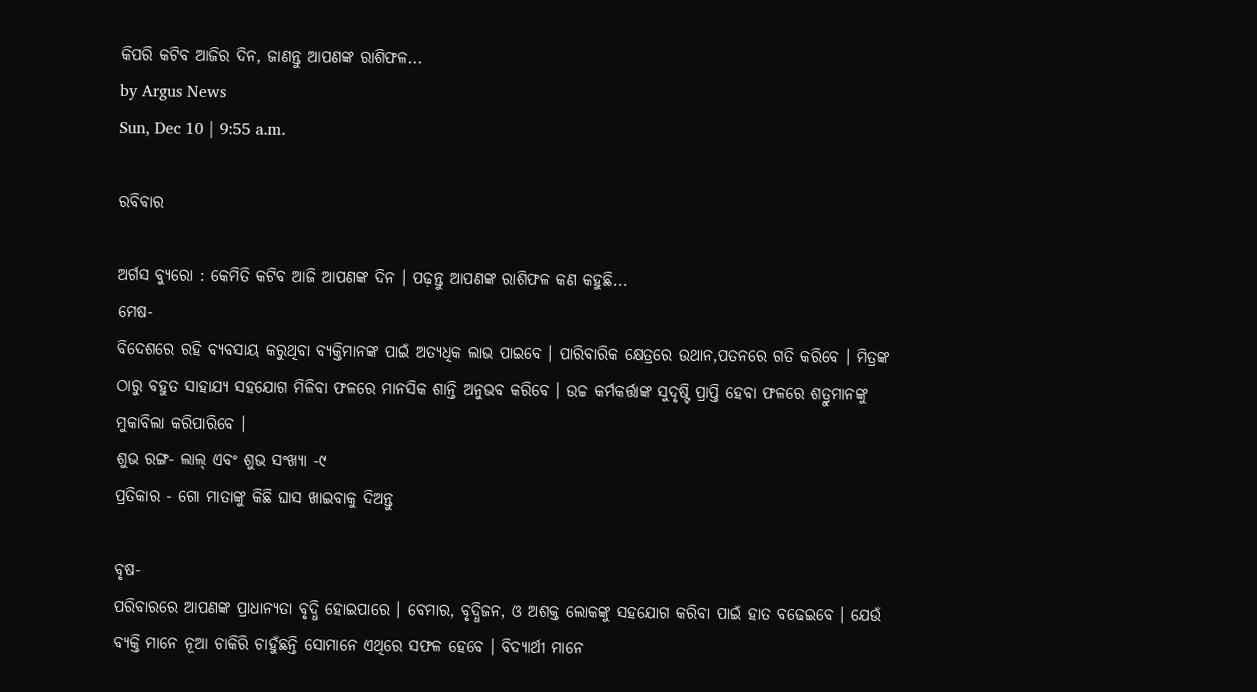କିପରି କଟିବ ଆଜିର ଦିନ, ଜାଣନ୍ତୁ ଆପଣଙ୍କ ରାଶିଫଳ...
by Argus News
Sun, Dec 10 | 9:55 a.m.

ରବିବାର

ଅର୍ଗସ ବ୍ୟୁରୋ : କେମିତି କଟିବ ଆଜି ଆପଣଙ୍କ ଦିନ । ପଢ଼ନ୍ତୁ ଆପଣଙ୍କ ରାଶିଫଳ କଣ କହୁଛି...
ମେଷ-
ବିଦେଶରେ ରହି ବ୍ୟବସାୟ କରୁଥିବା ବ୍ୟକ୍ତିମାନଙ୍କ ପାଇଁ ଅତ୍ୟଧିକ ଲାଭ ପାଇବେ । ପାରିବାରିକ କ୍ଷେତ୍ରରେ ଉଥାନ,ପତନରେ ଗତି କରିବେ । ମିତ୍ରଙ୍କ ଠାରୁ ବହୁତ ସାହାଯ୍ୟ ସହଯୋଗ ମିଳିବା ଫଳରେ ମାନସିକ ଶାନ୍ତି ଅନୁଭବ କରିବେ । ଉଚ୍ଚ କର୍ମକର୍ତ୍ତାଙ୍କ ସୁଦୃଷ୍ଟି ପ୍ରାପ୍ତି ହେବା ଫଳରେ ଶତ୍ରୁମାନଙ୍କୁ ମୁକାବିଲା କରିପାରିବେ ।
ଶୁଭ ରଙ୍ଗ- ଲାଲ୍ ଏବଂ ଶୁଭ ସଂଖ୍ୟା -୯
ପ୍ରତିକାର - ଗୋ ମାତାଙ୍କୁ କିଛି ଘାସ ଖାଇବାକୁ ଦିଅନ୍ତୁ

ବୃଷ-
ପରିବାରରେ ଆପଣଙ୍କ ପ୍ରାଧାନ୍ୟତା ବୃଦ୍ଧି ହୋଇପାରେ । ବେମାର, ବୃଦ୍ଧିଜନ, ଓ ଅଶକ୍ତ ଲୋକଙ୍କୁ ସହଯୋଗ କରିବା ପାଇଁ ହାତ ବଢେଇବେ । ଯେଉଁ ବ୍ୟକ୍ତି ମାନେ ନୂଆ ଚାକିରି ଚାହୁଁଛନ୍ତି ସୋମାନେ ଏଥିରେ ସଫଳ ହେବେ । ବିଦ୍ୟାର୍ଥୀ ମାନେ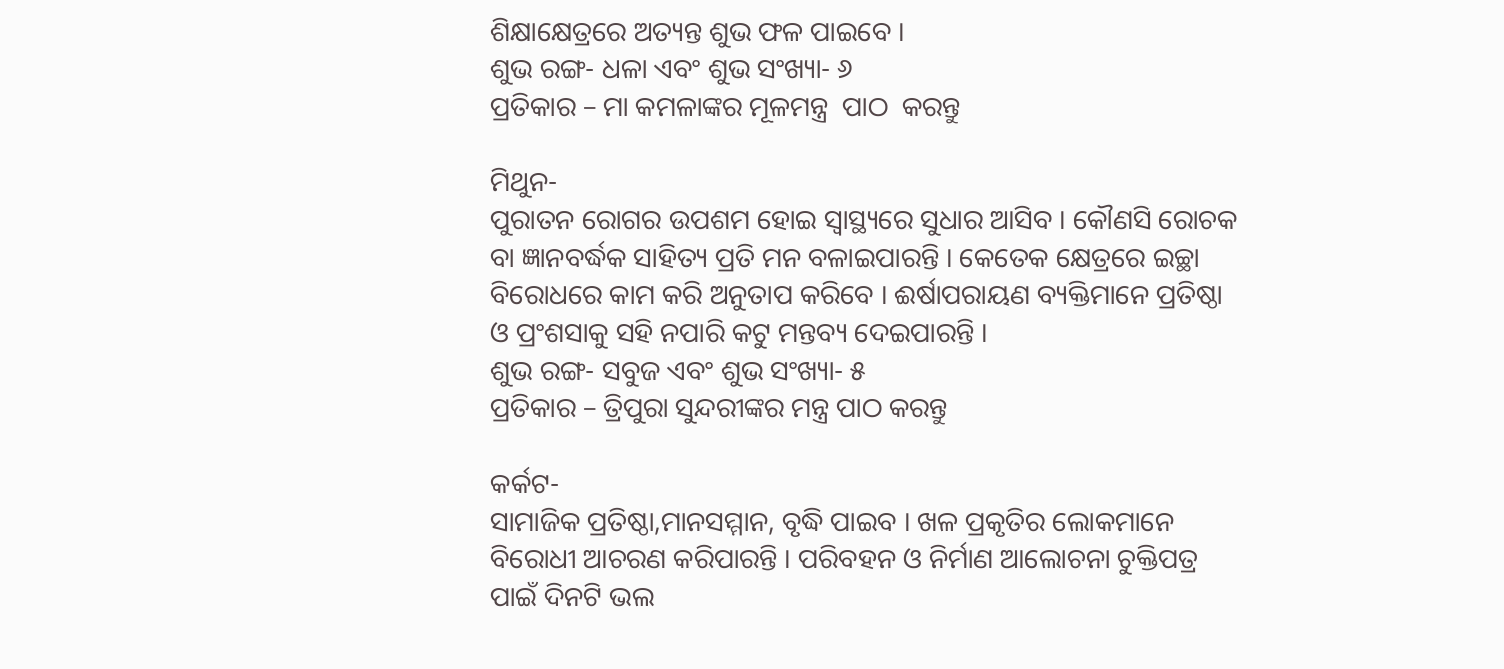ଶିକ୍ଷାକ୍ଷେତ୍ରରେ ଅତ୍ୟନ୍ତ ଶୁଭ ଫଳ ପାଇବେ ।
ଶୁଭ ରଙ୍ଗ- ଧଳା ଏବଂ ଶୁଭ ସଂଖ୍ୟା- ୬
ପ୍ରତିକାର – ମା କମଳାଙ୍କର ମୂଳମନ୍ତ୍ର  ପାଠ  କରନ୍ତୁ

ମିଥୁନ-
ପୁରାତନ ରୋଗର ଉପଶମ ହୋଇ ସ୍ୱାସ୍ଥ୍ୟରେ ସୁଧାର ଆସିବ । କୌଣସି ରୋଚକ ବା ଜ୍ଞାନବର୍ଦ୍ଧକ ସାହିତ୍ୟ ପ୍ରତି ମନ ବଳାଇପାରନ୍ତି । କେତେକ କ୍ଷେତ୍ରରେ ଇଚ୍ଛା ବିରୋଧରେ କାମ କରି ଅନୁତାପ କରିବେ । ଈର୍ଷାପରାୟଣ ବ୍ୟକ୍ତିମାନେ ପ୍ରତିଷ୍ଠା ଓ ପ୍ରଂଶସାକୁ ସହି ନପାରି କଟୁ ମନ୍ତବ୍ୟ ଦେଇପାରନ୍ତି ।
ଶୁଭ ରଙ୍ଗ- ସବୁଜ ଏବଂ ଶୁଭ ସଂଖ୍ୟା- ୫
ପ୍ରତିକାର – ତ୍ରିପୁରା ସୁନ୍ଦରୀଙ୍କର ମନ୍ତ୍ର ପାଠ କରନ୍ତୁ

କର୍କଟ-
ସାମାଜିକ ପ୍ରତିଷ୍ଠା,ମାନସମ୍ମାନ, ବୃଦ୍ଧି ପାଇବ । ଖଳ ପ୍ରକୃତିର ଲୋକମାନେ ବିରୋଧୀ ଆଚରଣ କରିପାରନ୍ତି । ପରିବହନ ଓ ନିର୍ମାଣ ଆଲୋଚନା ଚୁକ୍ତିପତ୍ର ପାଇଁ ଦିନଟି ଭଲ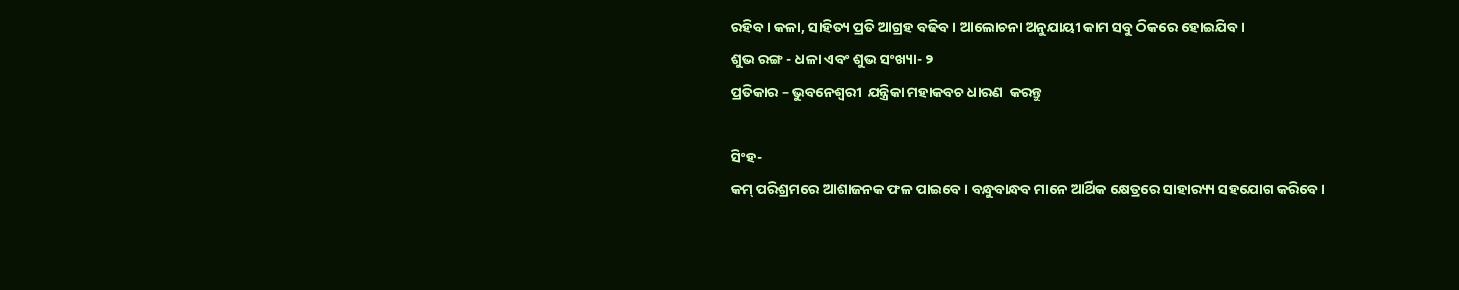ରହିବ । କଳା, ସାହିତ୍ୟ ପ୍ରତି ଆଗ୍ରହ ବଢିବ । ଆଲୋଚନା ଅନୁଯାୟୀ କାମ ସବୁ ଠିକରେ ହୋଇଯିବ ।
ଶୁଭ ରଙ୍ଗ - ଧଳା ଏବଂ ଶୁଭ ସଂଖ୍ୟା- ୨
ପ୍ରତିକାର – ଭୁବନେଶ୍ୱରୀ  ଯନ୍ତ୍ରିକା ମହାକବଚ ଧାରଣ  କରନ୍ତୁ

ସିଂହ-
କମ୍ ପରିଶ୍ରମରେ ଆଶାଜନକ ଫଳ ପାଇବେ । ବନ୍ଧୁବାନ୍ଧବ ମାନେ ଆର୍ଥିକ କ୍ଷେତ୍ରରେ ସାହାର‌୍ୟ୍ୟ ସହଯୋଗ କରିବେ।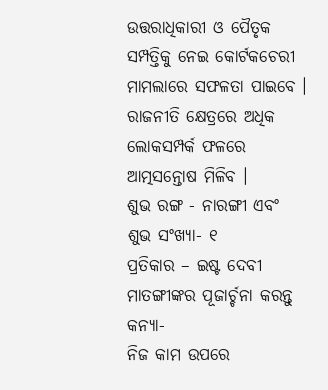ଉତ୍ତରାଧିକାରୀ ଓ ପୈତୃକ ସମ୍ପତ୍ତିକୁ ନେଇ କୋର୍ଟକଚେରୀ ମାମଲାରେ ସଫଳତା ପାଇବେ । ରାଜନୀତି କ୍ଷେତ୍ରରେ ଅଧିକ ଲୋକସମ୍ପର୍କ ଫଳରେ ଆତ୍ମସନ୍ତୋଷ ମିଳିବ ।
ଶୁଭ ରଙ୍ଗ - ନାରଙ୍ଗୀ ଏବଂ ଶୁଭ ସଂଖ୍ୟା- ୧
ପ୍ରତିକାର – ଇଷ୍ଟ ଦେବୀ  ମାତଙ୍ଗୀଙ୍କର ପୂଜାର୍ଚ୍ଚନା କରନ୍ତୁ
କନ୍ୟା-
ନିଜ କାମ ଉପରେ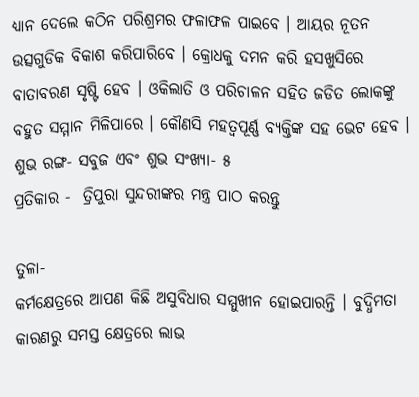ଧ୍ୟାନ ଦେଲେ କଠିନ ପରିଶ୍ରମର ଫଳାଫଳ ପାଇବେ । ଆୟର ନୂତନ ଉତ୍ସଗୁଡିକ ବିକାଶ କରିପାରିବେ । କ୍ରୋଧକୁ ଦମନ କରି ହସଖୁସିରେ ବାତାବରଣ ସୃଷ୍ଟି ହେବ । ଓକିଲାତି ଓ ପରିଚାଳନ ସହିତ ଜଡିତ ଲୋକଙ୍କୁ ବହୁତ ସମ୍ମାନ ମିଳିପାରେ । କୌଣସି ମହତ୍ୱପୂର୍ଣ୍ଣ ବ୍ୟକ୍ତିଙ୍କ ସହ ଭେଟ ହେବ ।
ଶୁଭ ରଙ୍ଗ- ସବୁଜ ଏବଂ ଶୁଭ ସଂଖ୍ୟା- ୫
ପ୍ରତିକାର -  ତ୍ରିପୁରା ସୁନ୍ଦରୀଙ୍କର ମନ୍ତ୍ର ପାଠ କରନ୍ତୁ

ତୁଳା-
କର୍ମକ୍ଷେତ୍ରରେ ଆପଣ କିଛି ଅସୁବିଧାର ସମ୍ମୁଖୀନ ହୋଇପାରନ୍ତି । ବୁଦ୍ଧିମତା କାରଣରୁ ସମସ୍ତ କ୍ଷେତ୍ରରେ ଲାଭ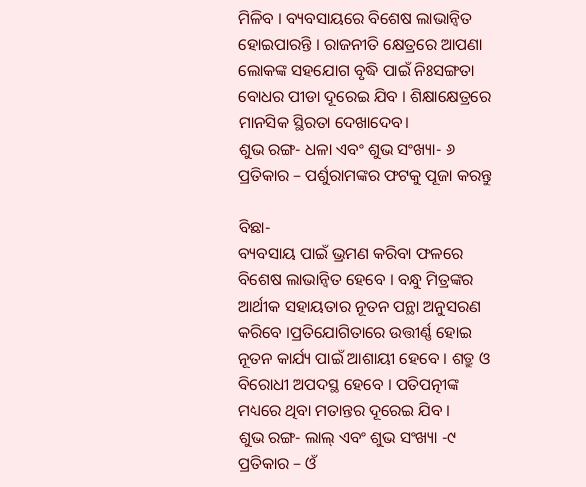ମିଳିବ । ବ୍ୟବସାୟରେ ବିଶେଷ ଲାଭାନ୍ୱିତ ହୋଇପାରନ୍ତି । ରାଜନୀତି କ୍ଷେତ୍ରରେ ଆପଣା ଲୋକଙ୍କ ସହଯୋଗ ବୃଦ୍ଧି ପାଇଁ ନିଃସଙ୍ଗତା ବୋଧର ପୀଡା ଦୂରେଇ ଯିବ । ଶିକ୍ଷାକ୍ଷେତ୍ରରେ ମାନସିକ ସ୍ଥିରତା ଦେଖାଦେବ।
ଶୁଭ ରଙ୍ଗ- ଧଳା ଏବଂ ଶୁଭ ସଂଖ୍ୟା- ୬
ପ୍ରତିକାର – ପର୍ଶୁରାମଙ୍କର ଫଟକୁ ପୂଜା କରନ୍ତୁ

ବିଛା-
ବ୍ୟବସାୟ ପାଇଁ ଭ୍ରମଣ କରିବା ଫଳରେ ବିଶେଷ ଲାଭାନ୍ୱିତ ହେବେ । ବନ୍ଧୁ ମିତ୍ରଙ୍କର ଆର୍ଥୀକ ସହାୟତାର ନୂତନ ପନ୍ଥା ଅନୁସରଣ କରିବେ ।ପ୍ରତିଯୋଗିତାରେ ଉତ୍ତୀର୍ଣ୍ଣ ହୋଇ ନୂତନ କାର୍ଯ୍ୟ ପାଇଁ ଆଶାୟୀ ହେବେ । ଶତ୍ରୁ ଓ ବିରୋଧୀ ଅପଦସ୍ଥ ହେବେ । ପତିପତ୍ନୀଙ୍କ ମଧ୍ୟରେ ଥିବା ମତାନ୍ତର ଦୂରେଇ ଯିବ ।
ଶୁଭ ରଙ୍ଗ- ଲାଲ୍ ଏବଂ ଶୁଭ ସଂଖ୍ୟା -୯
ପ୍ରତିକାର – ଓଁ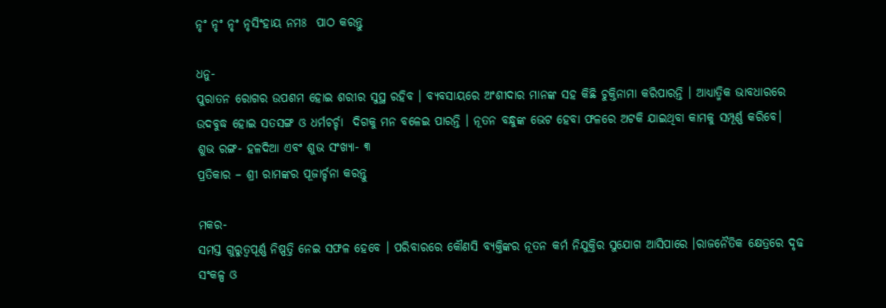ନୃଂ ନୃଂ ନୃଂ ନୃସିଂହାୟ ନମଃ  ପାଠ କରନ୍ତୁ

ଧନୁ-
ପୁରାତନ ରୋଗର ଉପଶମ ହୋଇ ଶରୀର ସୁସ୍ଥ ରହିବ । ବ୍ୟବସାୟରେ ଅଂଶୀଦାର ମାନଙ୍କ ସହ କିଛି ଚୁକ୍ତିନାମା କରିପାରନ୍ତି । ଆଧ୍ୟାତ୍ମିକ ଭାବଧାରରେ ଉଦବୁଦ୍ଧ ହୋଇ ସତସଙ୍ଗ ଓ ଧର୍ମଚର୍ଚ୍ଚା  ଦିଗକୁ ମନ ବଳେଇ ପାରନ୍ତି । ନୂତନ ବନ୍ଧୁଙ୍କ ଭେଟ ହେବା ଫଳରେ ଅଟକି ଯାଇଥିବା କାମକୁ ସମ୍ପୂର୍ଣ୍ଣ କରିବେ।
ଶୁଭ ରଙ୍ଗ- ହଳଦିଆ ଏବଂ ଶୁଭ ସଂଖ୍ୟା- ୩
ପ୍ରତିକାର – ଶ୍ରୀ ରାମଙ୍କର ପୂଜାର୍ଚ୍ଚନା କରନ୍ତୁ

ମକର-
ସମସ୍ତ ଗୁରୁତ୍ୱପୂର୍ଣ୍ଣ ନିଷ୍ପତ୍ତି ନେଇ ସଫଳ ହେବେ । ପରିବାରରେ କୌଣସି ବ୍ୟକ୍ତିଙ୍କର ନୂତନ କର୍ମ ନିଯୁକ୍ତିର ସୁଯୋଗ ଆସିପାରେ ।ରାଜନୈତିକ କ୍ଷେତ୍ରରେ ଦୃଢ ସଂକଳ୍ପ ଓ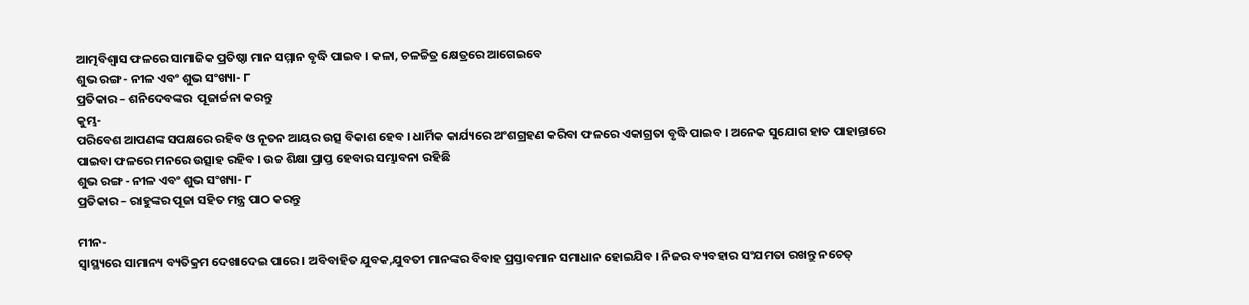ଆତ୍ମବିଶ୍ୱାସ ଫଳରେ ସାମାଜିକ ପ୍ରତିଷ୍ଠା ମାନ ସମ୍ମାନ ବୃଦ୍ଧି ପାଇବ । କଳା, ଚଳଚ୍ଚିତ୍ର କ୍ଷେତ୍ରରେ ଆଗେଇବେ
ଶୁଭ ରଙ୍ଗ- ନୀଳ ଏବଂ ଶୁଭ ସଂଖ୍ୟା- ୮
ପ୍ରତିକାର – ଶନିଦେବଙ୍କର  ପୂଜାର୍ଚ୍ଚନା କରନ୍ତୁ
କୁମ୍ଭ-
ପରିବେଶ ଆପଣଙ୍କ ସପକ୍ଷରେ ରହିବ ଓ ନୂତନ ଆୟର ଉତ୍ସ ବିକାଶ ହେବ । ଧାର୍ମିକ କାର୍ଯ୍ୟରେ ଅଂଶଗ୍ରହଣ କରିବା ଫଳରେ ଏକାଗ୍ରତା ବୃଦ୍ଧି ପାଇବ । ଅନେକ ସୁଯୋଗ ହାତ ପାହାନ୍ତାରେ ପାଇବା ଫଳରେ ମନରେ ଉତ୍ସାହ ରହିବ । ଉଚ୍ଚ ଶିକ୍ଷା ପ୍ରାପ୍ତ ହେବାର ସମ୍ଭାବନା ରହିଛି
ଶୁଭ ରଙ୍ଗ - ନୀଳ ଏବଂ ଶୁଭ ସଂଖ୍ୟା- ୮
ପ୍ରତିକାର – ରାହୁଙ୍କର ପୂଜା ସହିତ ମନ୍ତ୍ର ପାଠ କରନ୍ତୁ

ମୀନ-
ସ୍ୱାସ୍ଥ୍ୟରେ ସାମାନ୍ୟ ବ୍ୟତିକ୍ରମ ଦେଖାଦେଇ ପାରେ । ଅବିବାହିତ ଯୁବକ,ଯୁବତୀ ମାନଙ୍କର ବିବାହ ପ୍ରସ୍ତାବମାନ ସମାଧାନ ହୋଇଯିବ । ନିଜର ବ୍ୟବହାର ସଂଯମତା ରଖନ୍ତୁ ନଚେତ୍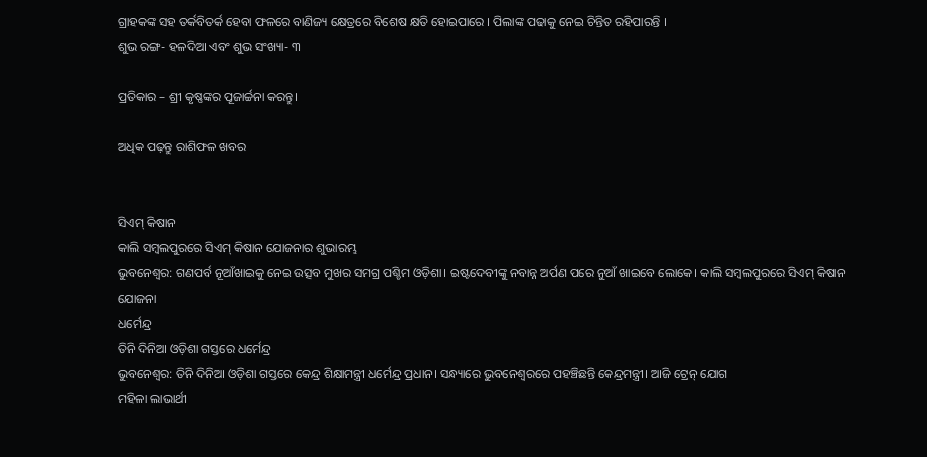ଗ୍ରାହକଙ୍କ ସହ ତର୍କବିତର୍କ ହେବା ଫଳରେ ବାଣିଜ୍ୟ କ୍ଷେତ୍ରରେ ବିଶେଷ କ୍ଷତି ହୋଇପାରେ । ପିଲାଙ୍କ ପଢାକୁ ନେଇ ଚିନ୍ତିତ ରହିପାରନ୍ତି ।
ଶୁଭ ରଙ୍ଗ- ହଳଦିଆ ଏବଂ ଶୁଭ ସଂଖ୍ୟା- ୩

ପ୍ରତିକାର – ଶ୍ରୀ କୃଷ୍ଣଙ୍କର ପୂଜାର୍ଚ୍ଚନା କରନ୍ତୁ।

ଅଧିକ ପଢ଼ନ୍ତୁ ରାଶିଫଳ ଖବର


ସିଏମ୍ କିଷାନ
କାଲି ସମ୍ବଲପୁରରେ ସିଏମ୍ କିଷାନ ଯୋଜନାର ଶୁଭାରମ୍ଭ
ଭୁବନେଶ୍ୱର: ଗଣପର୍ବ ନୂଆଁଖାଇକୁ ନେଇ ଉତ୍ସବ ମୁଖର ସମଗ୍ର ପଶ୍ଚିମ ଓଡ଼ିଶା। ଇଷ୍ଟଦେବୀଙ୍କୁ ନବାନ୍ନ ଅର୍ପଣ ପରେ ନୁଆଁ ଖାଇବେ ଲୋକେ। କାଲି ସମ୍ବଲପୁରରେ ସିଏମ୍ କିଷାନ ଯୋଜନା
ଧର୍ମେନ୍ଦ୍ର
ତିନି ଦିନିଆ ଓଡ଼ିଶା ଗସ୍ତରେ ଧର୍ମେନ୍ଦ୍ର
ଭୁବନେଶ୍ୱର: ତିନି ଦିନିଆ ଓଡ଼ିଶା ଗସ୍ତରେ କେନ୍ଦ୍ର ଶିକ୍ଷାମନ୍ତ୍ରୀ ଧର୍ମେନ୍ଦ୍ର ପ୍ରଧାନ। ସନ୍ଧ୍ୟାରେ ଭୁବନେଶ୍ବରରେ ପହଞ୍ଚିଛନ୍ତି କେନ୍ଦ୍ରମନ୍ତ୍ରୀ। ଆଜି ଟ୍ରେନ୍ ଯୋଗ
ମହିଳା ଲାଭାର୍ଥୀ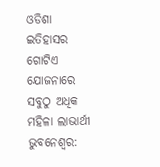ଓଡିଶା ଇତିହାସର ଗୋଟିଏ ଯୋଜନାରେ ସବୁଠୁ ଅଧିକ ମହିଳା ଲାଭାର୍ଥୀ
ଭୁବନେଶ୍ୱର: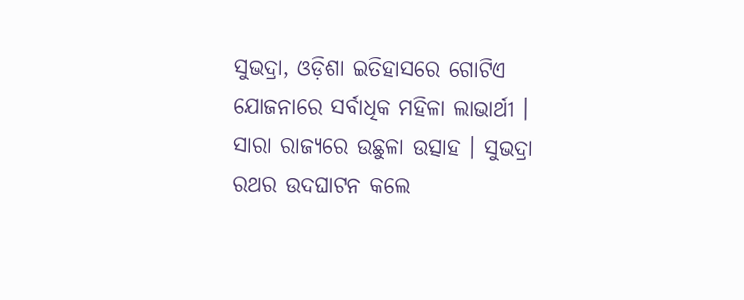ସୁଭଦ୍ରା, ଓଡ଼ିଶା ଇତିହାସରେ ଗୋଟିଏ ଯୋଜନାରେ ସର୍ବାଧିକ ମହିଳା ଲାଭାର୍ଥୀ । ସାରା ରାଜ୍ୟରେ ଉଛୁଳା ଉତ୍ସାହ । ସୁଭଦ୍ରା ରଥର ଉଦଘାଟନ କଲେ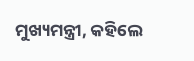ମୁଖ୍ୟମନ୍ତ୍ରୀ, କହିଲେ